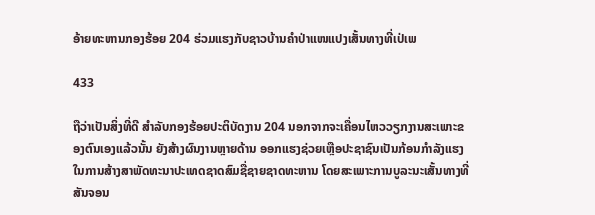ອ້າຍທະຫານກອງຮ້ອຍ 204 ຮ່ວມແຮງກັບຊາວບ້ານຄຳປ່າແໜແປງເສັ້ນທາງທີ່ເປ່ເພ

433

ຖືວ່າເປັນສິ່ງທີ່ດີ ສໍາລັບກອງຮ້ອຍປະຕິບັດງານ 204 ນອກຈາກຈະເຄື່ອນໄຫວວຽກງານສະເພາະຂອງຕົນເອງແລ້ວນັ້ນ ຍັງສ້າງຜົນງານຫຼາຍດ້ານ ອອກແຮງຊ່ວຍເຫຼືອປະຊາຊົນເປັນກ້ອນກຳລັງແຮງໃນການສ້າງສາພັດທະນາປະເທດຊາດສົມຊື່ຊາຍຊາດທະຫານ ໂດຍສະເພາະການບູລະນະເສັ້ນທາງທີ່ສັນຈອນ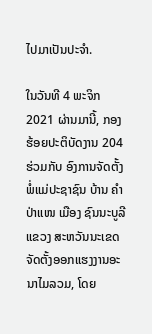ໄປມາເປັນປະຈຳ.

ໃນວັນທີ 4 ພະຈິກ 2021 ຜ່ານມານີ້, ກອງຮ້ອຍປະຕິບັດງານ 204 ຮ່ວມກັບ ອົງການຈັດຕັ້ງ ພໍ່ແມ່ປະຊາຊົນ ບ້ານ ຄຳປ່າແໜ ເມືອງ ຊົນນະບູລີ ແຂວງ ສະຫວັນນະເຂດ ຈັດຕັ້ງອອກແຮງງານອະນາໄມລວມ, ໂດຍ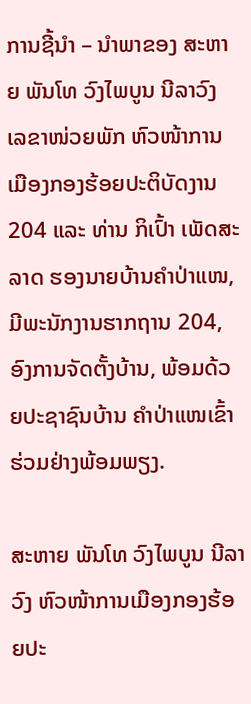ການຊີ້ນຳ – ນຳພາຂອງ ສະຫາຍ ພັນໂທ ວົງໄພບູນ ນີລາວົງ ເລຂາໜ່ວຍພັກ ຫົວໜ້າການເມືອງກອງຮ້ອຍປະຕິບັດງານ 204 ແລະ ທ່ານ ກິເປົ້າ ເພັດສະລາດ ຮອງນາຍບ້ານຄຳປ່າແໜ, ມີພະນັກງານຮາກຖານ 204, ອົງການຈັດຕັ້ງບ້ານ, ພ້ອມດ້ວຍປະຊາຊົນບ້ານ ຄຳປ່າແໜເຂົ້າຮ່ວມຢ່າງພ້ອມພຽງ.

ສະຫາຍ ພັນໂທ ວົງໄພບູນ ນີລາວົງ ຫົວໜ້າການເມືອງກອງຮ້ອຍປະ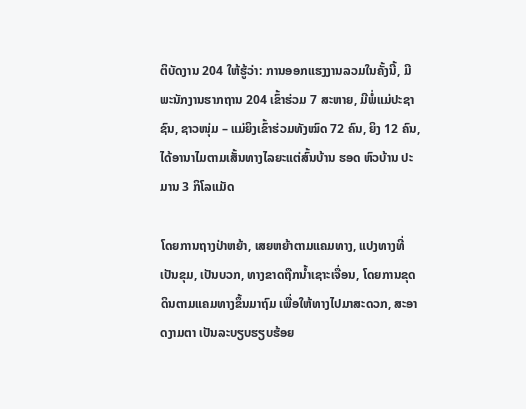ຕິບັດງານ 204 ໃຫ້ຮູ້ວ່າ: ການອອກແຮງງານລວມໃນຄັ້ງນີ້, ມີພະນັກງານຮາກຖານ 204 ເຂົ້າຮ່ວມ 7 ສະຫາຍ, ມີພໍ່ແມ່ປະຊາຊົນ, ຊາວໜຸ່ມ – ແມ່ຍິງເຂົ້າຮ່ວມທັງໝົດ 72 ຄົນ, ຍິງ 12 ຄົນ, ໄດ້ອານາໄມຕາມເສັ້ນທາງໄລຍະແຕ່ສົ້ນບ້ານ ຮອດ ຫົວບ້ານ ປະມານ 3 ກິໂລແມັດ

ໂດຍການຖາງປ່າຫຍ້າ, ເສຍຫຍ້າຕາມແຄມທາງ, ແປງທາງທີ່ເປັນຂຸມ, ເປັນບວກ, ທາງຂາດຖືກນ້ຳເຊາະເຈື່ອນ, ໂດຍການຂຸດດິນຕາມແຄມທາງຂຶ້ນມາຖົມ ເພື່ອໃຫ້ທາງໄປມາສະດວກ, ສະອາດງາມຕາ ເປັນລະບຽບຮຽບຮ້ອຍ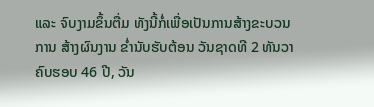ແລະ ຈົບງາມຂຶ້ນຕື່ມ ທັງນີ້ກໍ່ເພື່ອເປັນການສ້າງຂະບວນການ ສ້າງຜົນງານ ຂ່ຳນັບຮັບຕ້ອນ ວັນຊາດທີ 2 ທັນວາ ຄົບຮອບ 46 ປີ, ວັນ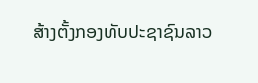ສ້າງຕັ້ງກອງທັບປະຊາຊົນລາວ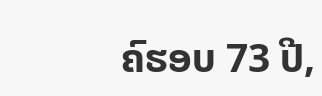ຄົຮອບ 73 ປີ,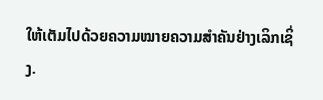ໃຫ້ເຕັມໄປດ້ວຍຄວາມໝາຍຄວາມສຳຄັນຢ່າງເລິກເຊິ່ງ.